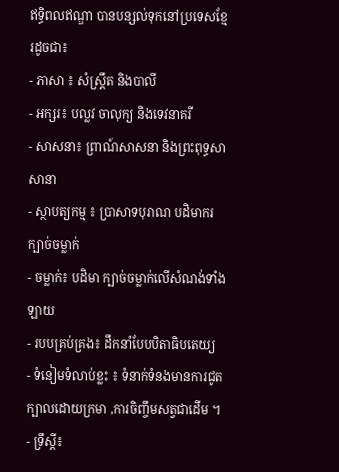ឥទ្ធិពលឥណ្ឌា បានបន្សល់ទុកនៅប្រទេសខ្មែរដូចជា៖
- ភាសា ៖ សំស្រ្តឹត និងបាលី
- អក្សរ៖ បល្លវ ចាលុក្យ និងទេវនាគរី
- សាសនា៖ ព្រាណ៍សាសនា និងព្រះពុទ្ធសាសានា
- ស្ថាបត្យកម្ម ៖ ប្រាសាទបុរាណ បដិមាករ ក្បាច់ចម្លាក់
- ចម្លាក់៖ បដិមា ក្បាច់ចម្លាក់លើសំណង់ទាំងឡាយ
- របបគ្រប់គ្រង៖ ដឹកនាំបែបបិតាធិបតេយ្យ
- ទំនៀមទំលាប់ខ្លះ ៖ ទំនាក់ទំនងមានការជូតក្បាលដោយក្រមា ,ការចិញ្ចឹមសត្វជាដើម ។
- ទ្រឹស្តី៖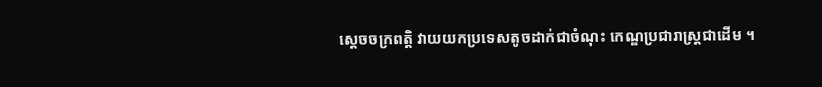ស្តេចចក្រពត្តិ វាយយកប្រទេសតូចដាក់ជាចំណុះ កេណ្ឌប្រជារាស្ត្រជាដើម ។